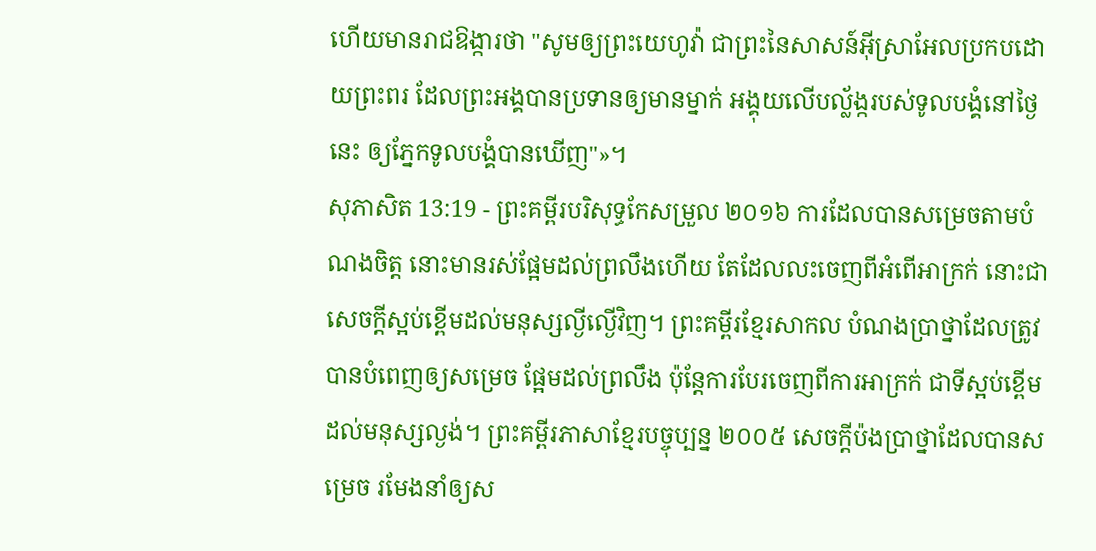ហើយមានរាជឱង្ការថា "សូមឲ្យព្រះយេហូវ៉ា ជាព្រះនៃសាសន៍អ៊ីស្រាអែលប្រកបដោយព្រះពរ ដែលព្រះអង្គបានប្រទានឲ្យមានម្នាក់ អង្គុយលើបល្ល័ង្ករបស់ទូលបង្គំនៅថ្ងៃនេះ ឲ្យភ្នែកទូលបង្គំបានឃើញ"»។
សុភាសិត 13:19 - ព្រះគម្ពីរបរិសុទ្ធកែសម្រួល ២០១៦ ការដែលបានសម្រេចតាមបំណងចិត្ត នោះមានរស់ផ្អែមដល់ព្រលឹងហើយ តែដែលលះចេញពីអំពើអាក្រក់ នោះជាសេចក្ដីស្អប់ខ្ពើមដល់មនុស្សល្ងីល្ងើវិញ។ ព្រះគម្ពីរខ្មែរសាកល បំណងប្រាថ្នាដែលត្រូវបានបំពេញឲ្យសម្រេច ផ្អែមដល់ព្រលឹង ប៉ុន្តែការបែរចេញពីការអាក្រក់ ជាទីស្អប់ខ្ពើមដល់មនុស្សល្ងង់។ ព្រះគម្ពីរភាសាខ្មែរបច្ចុប្បន្ន ២០០៥ សេចក្ដីប៉ងប្រាថ្នាដែលបានសម្រេច រមែងនាំឲ្យស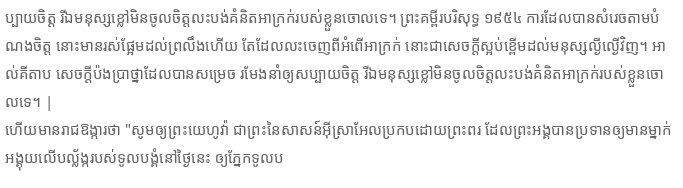ប្បាយចិត្ត រីឯមនុស្សខ្លៅមិនចូលចិត្តលះបង់គំនិតអាក្រក់របស់ខ្លួនចោលទេ។ ព្រះគម្ពីរបរិសុទ្ធ ១៩៥៤ ការដែលបានសំរេចតាមបំណងចិត្ត នោះមានរស់ផ្អែមដល់ព្រលឹងហើយ តែដែលលះចេញពីអំពើអាក្រក់ នោះជាសេចក្ដីស្អប់ខ្ពើមដល់មនុស្សល្ងីល្ងើវិញ។ អាល់គីតាប សេចក្ដីប៉ងប្រាថ្នាដែលបានសម្រេច រមែងនាំឲ្យសប្បាយចិត្ត រីឯមនុស្សខ្លៅមិនចូលចិត្តលះបង់គំនិតអាក្រក់របស់ខ្លួនចោលទេ។ |
ហើយមានរាជឱង្ការថា "សូមឲ្យព្រះយេហូវ៉ា ជាព្រះនៃសាសន៍អ៊ីស្រាអែលប្រកបដោយព្រះពរ ដែលព្រះអង្គបានប្រទានឲ្យមានម្នាក់ អង្គុយលើបល្ល័ង្ករបស់ទូលបង្គំនៅថ្ងៃនេះ ឲ្យភ្នែកទូលប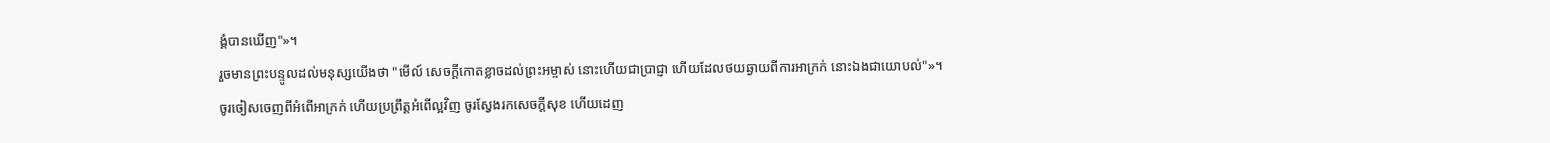ង្គំបានឃើញ"»។
រួចមានព្រះបន្ទូលដល់មនុស្សយើងថា "មើល៍ សេចក្ដីកោតខ្លាចដល់ព្រះអម្ចាស់ នោះហើយជាប្រាជ្ញា ហើយដែលថយឆ្ងាយពីការអាក្រក់ នោះឯងជាយោបល់"»។
ចូរចៀសចេញពីអំពើអាក្រក់ ហើយប្រព្រឹត្តអំពើល្អវិញ ចូរស្វែងរកសេចក្ដីសុខ ហើយដេញ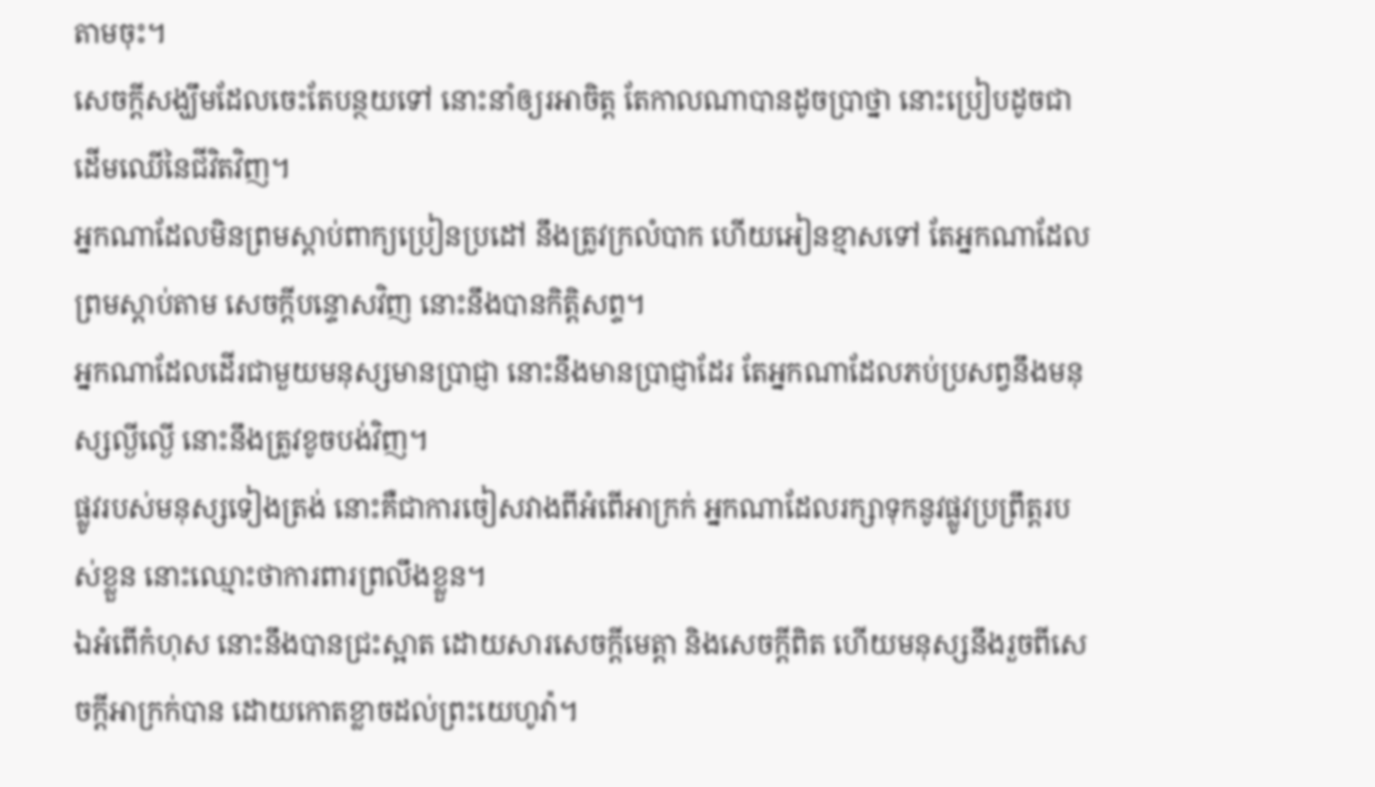តាមចុះ។
សេចក្ដីសង្ឃឹមដែលចេះតែបន្ថយទៅ នោះនាំឲ្យរអាចិត្ត តែកាលណាបានដូចប្រាថ្នា នោះប្រៀបដូចជាដើមឈើនៃជីវិតវិញ។
អ្នកណាដែលមិនព្រមស្តាប់ពាក្យប្រៀនប្រដៅ នឹងត្រូវក្រលំបាក ហើយអៀនខ្មាសទៅ តែអ្នកណាដែលព្រមស្តាប់តាម សេចក្ដីបន្ទោសវិញ នោះនឹងបានកិត្តិសព្ទ។
អ្នកណាដែលដើរជាមួយមនុស្សមានប្រាជ្ញា នោះនឹងមានប្រាជ្ញាដែរ តែអ្នកណាដែលភប់ប្រសព្វនឹងមនុស្សល្ងីល្ងើ នោះនឹងត្រូវខូចបង់វិញ។
ផ្លូវរបស់មនុស្សទៀងត្រង់ នោះគឺជាការចៀសវាងពីអំពើអាក្រក់ អ្នកណាដែលរក្សាទុកនូវផ្លូវប្រព្រឹត្តរបស់ខ្លួន នោះឈ្មោះថាការពារព្រលឹងខ្លួន។
ឯអំពើកំហុស នោះនឹងបានជ្រះស្អាត ដោយសារសេចក្ដីមេត្តា និងសេចក្ដីពិត ហើយមនុស្សនឹងរួចពីសេចក្ដីអាក្រក់បាន ដោយកោតខ្លាចដល់ព្រះយេហូវ៉ា។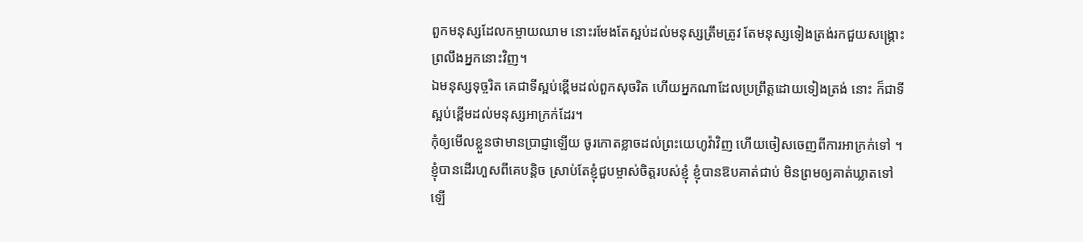ពួកមនុស្សដែលកម្ចាយឈាម នោះរមែងតែស្អប់ដល់មនុស្សត្រឹមត្រូវ តែមនុស្សទៀងត្រង់រកជួយសង្គ្រោះ ព្រលឹងអ្នកនោះវិញ។
ឯមនុស្សទុច្ចរិត គេជាទីស្អប់ខ្ពើមដល់ពួកសុចរិត ហើយអ្នកណាដែលប្រព្រឹត្តដោយទៀងត្រង់ នោះ ក៏ជាទីស្អប់ខ្ពើមដល់មនុស្សអាក្រក់ដែរ។
កុំឲ្យមើលខ្លួនថាមានប្រាជ្ញាឡើយ ចូរកោតខ្លាចដល់ព្រះយេហូវ៉ាវិញ ហើយចៀសចេញពីការអាក្រក់ទៅ ។
ខ្ញុំបានដើរហួសពីគេបន្តិច ស្រាប់តែខ្ញុំជួបម្ចាស់ចិត្តរបស់ខ្ញុំ ខ្ញុំបានឱបគាត់ជាប់ មិនព្រមឲ្យគាត់ឃ្លាតទៅឡើ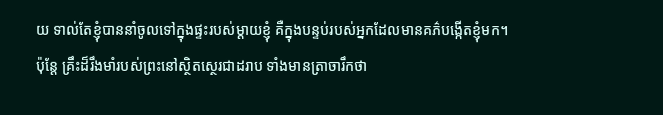យ ទាល់តែខ្ញុំបាននាំចូលទៅក្នុងផ្ទះរបស់ម្តាយខ្ញុំ គឺក្នុងបន្ទប់របស់អ្នកដែលមានគភ៌បង្កើតខ្ញុំមក។
ប៉ុន្តែ គ្រឹះដ៏រឹងមាំរបស់ព្រះនៅស្ថិតស្ថេរជាដរាប ទាំងមានត្រាចារឹកថា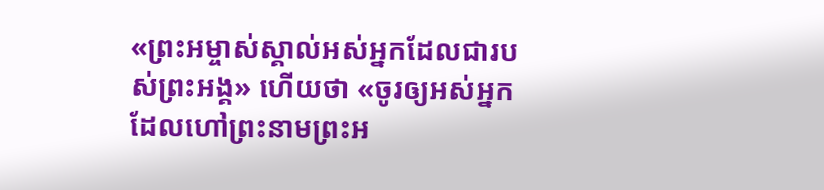«ព្រះអម្ចាស់ស្គាល់អស់អ្នកដែលជារបស់ព្រះអង្គ» ហើយថា «ចូរឲ្យអស់អ្នកដែលហៅព្រះនាមព្រះអ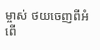ម្ចាស់ ថយចេញពីអំពើ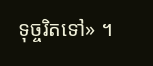ទុច្ចរិតទៅ» ។